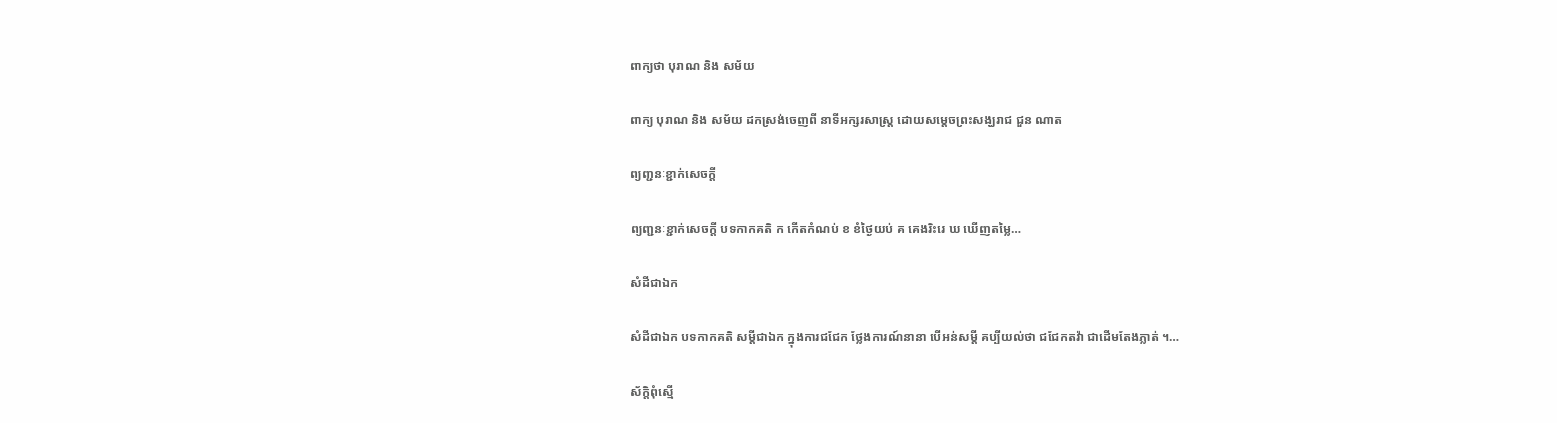ពាក្យថា បុរាណ និង សម័យ

ពាក្យ បុរាណ និង សម័យ ដកស្រង់ចេញពី នាទីអក្សរសាស្ត្រ ដោយសម្តេចព្រះសង្ឃរាជ ជួន ណាត

ព្យញ្ជនៈខ្ជាក់សេចក្តី

ព្យញ្ជនៈខ្ជាក់សេចក្តី បទកាកគតិ ក កើតកំណប់ ខ ខំថ្ងៃយប់ គ គេងរិះរេ ឃ ឃើញតម្លៃ…

សំដីជាឯក

សំដីជាឯក បទកាកគតិ សម្តីជាឯក ក្នុងការជជែក ថ្លែងការណ៍នានា បើអន់សម្តី គប្បីយល់ថា ជជែកតវ៉ា ជាដើមតែងភ្លាត់ ។…

ស័ក្តិពុំស្មើ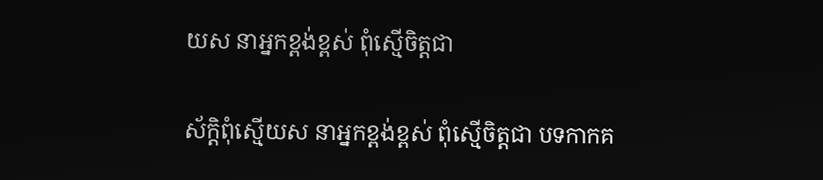យស នាអ្នកខ្ពង់ខ្ពស់ ពុំស្មើចិត្តជា

ស័ក្តិពុំស្មើយស នាអ្នកខ្ពង់ខ្ពស់ ពុំស្មើចិត្តជា បទកាកគ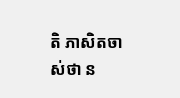តិ ភាសិតចាស់ថា ន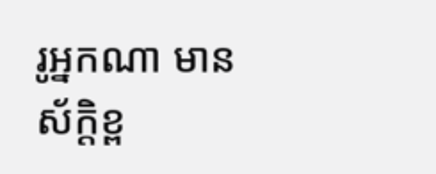រូអ្នកណា មានស័ក្តិខ្ព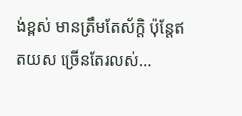ង់ខ្ពស់ មានត្រឹមតែស័ក្តិ ប៉ុន្តែឥតយស ច្រើនតែរលស់…